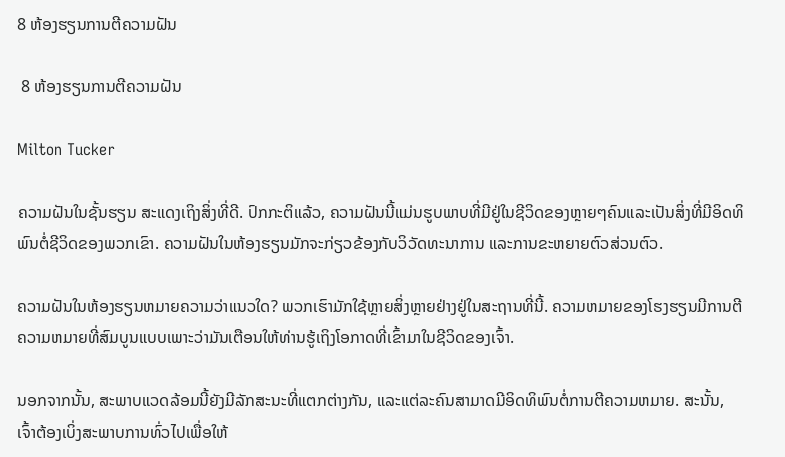8 ຫ້ອງຮຽນການຕີຄວາມຝັນ

 8 ຫ້ອງຮຽນການຕີຄວາມຝັນ

Milton Tucker

ຄວາມຝັນໃນຊັ້ນຮຽນ ສະແດງເຖິງສິ່ງທີ່ດີ. ປົກກະຕິແລ້ວ, ຄວາມຝັນນີ້ແມ່ນຮູບພາບທີ່ມີຢູ່ໃນຊີວິດຂອງຫຼາຍໆຄົນແລະເປັນສິ່ງທີ່ມີອິດທິພົນຕໍ່ຊີວິດຂອງພວກເຂົາ. ຄວາມຝັນໃນຫ້ອງຮຽນມັກຈະກ່ຽວຂ້ອງກັບວິວັດທະນາການ ແລະການຂະຫຍາຍຕົວສ່ວນຕົວ.

ຄວາມຝັນໃນຫ້ອງຮຽນຫມາຍຄວາມວ່າແນວໃດ? ພວກເຮົາມັກໃຊ້ຫຼາຍສິ່ງຫຼາຍຢ່າງຢູ່ໃນສະຖານທີ່ນີ້. ຄວາມຫມາຍຂອງໂຮງຮຽນມີການຕີຄວາມຫມາຍທີ່ສົມບູນແບບເພາະວ່າມັນເຕືອນໃຫ້ທ່ານຮູ້ເຖິງໂອກາດທີ່ເຂົ້າມາໃນຊີວິດຂອງເຈົ້າ.

ນອກຈາກນັ້ນ, ສະພາບແວດລ້ອມນີ້ຍັງມີລັກສະນະທີ່ແຕກຕ່າງກັນ, ແລະແຕ່ລະຄົນສາມາດມີອິດທິພົນຕໍ່ການຕີຄວາມຫມາຍ. ສະນັ້ນ, ເຈົ້າຕ້ອງເບິ່ງສະພາບການທົ່ວໄປເພື່ອໃຫ້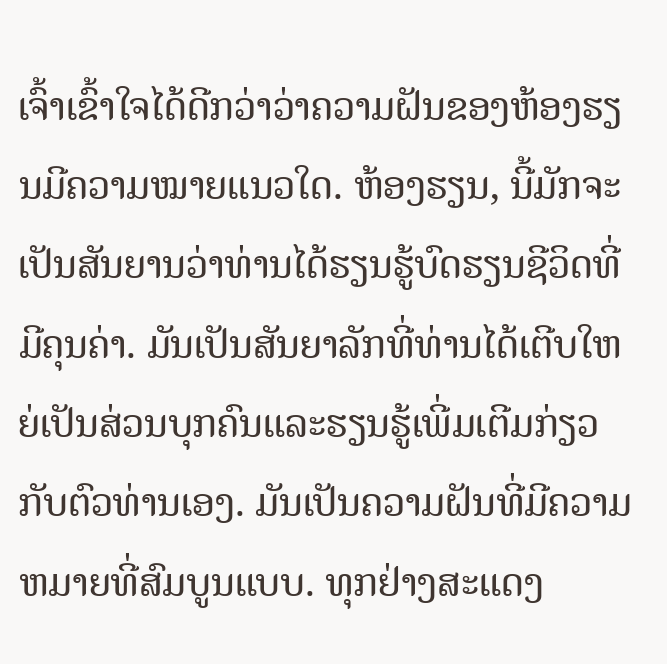ເຈົ້າເຂົ້າໃຈໄດ້ດີກວ່າວ່າຄວາມຝັນຂອງຫ້ອງຮຽນມີຄວາມໝາຍແນວໃດ. ຫ້ອງຮຽນ, ນີ້ມັກຈະເປັນສັນຍານວ່າທ່ານໄດ້ຮຽນຮູ້ບົດຮຽນຊີວິດທີ່ມີຄຸນຄ່າ. ມັນເປັນສັນຍາລັກທີ່ທ່ານໄດ້ເຕີບໃຫຍ່ເປັນສ່ວນບຸກຄົນແລະຮຽນຮູ້ເພີ່ມເຕີມກ່ຽວກັບຕົວທ່ານເອງ. ມັນເປັນຄວາມຝັນທີ່ມີຄວາມຫມາຍທີ່ສົມບູນແບບ. ທຸກຢ່າງສະແດງ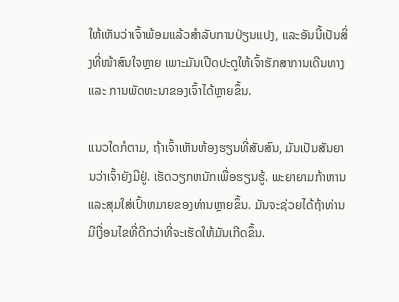ໃຫ້ເຫັນວ່າເຈົ້າພ້ອມແລ້ວສຳລັບການປ່ຽນແປງ, ແລະອັນນີ້ເປັນສິ່ງທີ່ໜ້າສົນໃຈຫຼາຍ ເພາະມັນເປີດປະຕູໃຫ້ເຈົ້າຮັກສາການເດີນທາງ ແລະ ການພັດທະນາຂອງເຈົ້າໄດ້ຫຼາຍຂຶ້ນ.

ແນວໃດກໍຕາມ, ຖ້າເຈົ້າເຫັນຫ້ອງຮຽນທີ່ສັບສົນ, ມັນເປັນສັນຍານວ່າເຈົ້າຍັງມີຢູ່. ເຮັດວຽກຫນັກເພື່ອຮຽນຮູ້. ພະຍາຍາມກ້າຫານແລະສຸມໃສ່ເປົ້າຫມາຍຂອງທ່ານຫຼາຍຂຶ້ນ. ມັນຈະຊ່ວຍໄດ້ຖ້າທ່ານມີເງື່ອນໄຂທີ່ດີກວ່າທີ່ຈະເຮັດໃຫ້ມັນເກີດຂຶ້ນ.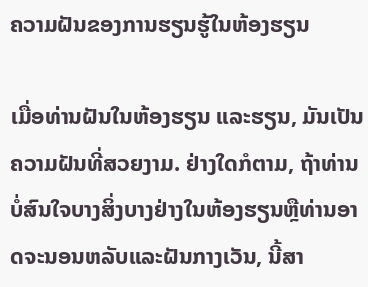ຄວາມຝັນຂອງການຮຽນຮູ້ໃນຫ້ອງຮຽນ

ເມື່ອທ່ານຝັນໃນຫ້ອງຮຽນ ແລະຮຽນ, ມັນເປັນຄວາມຝັນທີ່ສວຍງາມ. ຢ່າງໃດກໍຕາມ, ຖ້າທ່ານບໍ່ສົນໃຈບາງສິ່ງບາງຢ່າງໃນຫ້ອງຮຽນຫຼືທ່ານອາດຈະນອນຫລັບແລະຝັນກາງເວັນ, ນີ້ສາ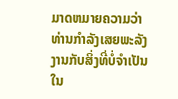ມາດຫມາຍຄວາມວ່າທ່ານກໍາລັງເສຍພະລັງງານກັບສິ່ງທີ່ບໍ່ຈໍາເປັນໃນ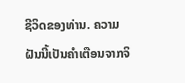ຊີວິດຂອງທ່ານ. ຄວາມຝັນນີ້ເປັນຄຳເຕືອນຈາກຈິ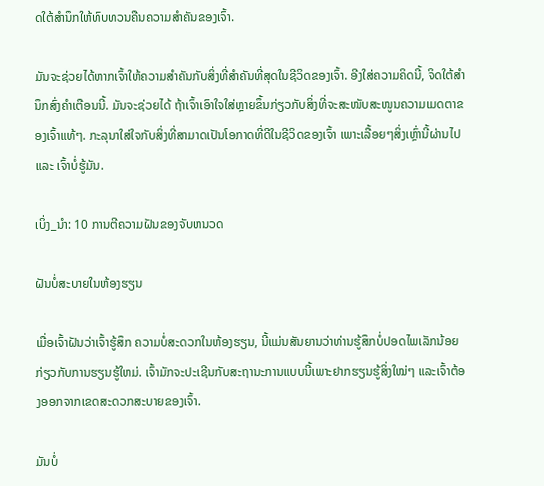ດໃຕ້ສຳນຶກໃຫ້ທົບທວນຄືນຄວາມສຳຄັນຂອງເຈົ້າ.

ມັນຈະຊ່ວຍໄດ້ຫາກເຈົ້າໃຫ້ຄວາມສຳຄັນກັບສິ່ງທີ່ສຳຄັນທີ່ສຸດໃນຊີວິດຂອງເຈົ້າ. ອີງໃສ່ຄວາມຄິດນີ້, ຈິດໃຕ້ສໍານຶກສົ່ງຄໍາເຕືອນນີ້. ມັນຈະຊ່ວຍໄດ້ ຖ້າເຈົ້າເອົາໃຈໃສ່ຫຼາຍຂຶ້ນກ່ຽວກັບສິ່ງທີ່ຈະສະໜັບສະໜູນຄວາມເມດຕາຂອງເຈົ້າແທ້ໆ. ກະລຸນາໃສ່ໃຈກັບສິ່ງທີ່ສາມາດເປັນໂອກາດທີ່ດີໃນຊີວິດຂອງເຈົ້າ ເພາະເລື້ອຍໆສິ່ງເຫຼົ່ານີ້ຜ່ານໄປ ແລະ ເຈົ້າບໍ່ຮູ້ມັນ.

ເບິ່ງ_ນຳ: 10 ການຕີຄວາມຝັນຂອງຈັບຫນວດ

ຝັນບໍ່ສະບາຍໃນຫ້ອງຮຽນ

ເມື່ອເຈົ້າຝັນວ່າເຈົ້າຮູ້ສຶກ ຄວາມບໍ່ສະດວກໃນຫ້ອງຮຽນ, ນີ້ແມ່ນສັນຍານວ່າທ່ານຮູ້ສຶກບໍ່ປອດໄພເລັກນ້ອຍກ່ຽວກັບການຮຽນຮູ້ໃຫມ່. ເຈົ້າມັກຈະປະເຊີນກັບສະຖານະການແບບນີ້ເພາະຢາກຮຽນຮູ້ສິ່ງໃໝ່ໆ ແລະເຈົ້າຕ້ອງອອກຈາກເຂດສະດວກສະບາຍຂອງເຈົ້າ.

ມັນບໍ່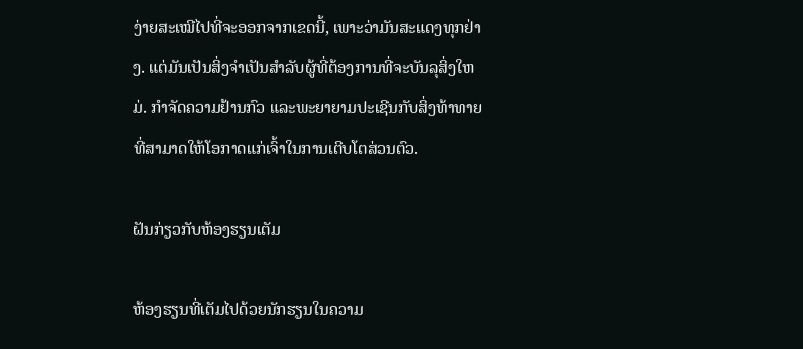ງ່າຍສະເໝີໄປທີ່ຈະອອກຈາກເຂດນີ້, ເພາະວ່າມັນສະແດງທຸກຢ່າງ. ແຕ່ມັນເປັນສິ່ງຈໍາເປັນສໍາລັບຜູ້ທີ່ຕ້ອງການທີ່ຈະບັນລຸສິ່ງໃຫມ່. ກໍາຈັດຄວາມຢ້ານກົວ ແລະພະຍາຍາມປະເຊີນກັບສິ່ງທ້າທາຍທີ່ສາມາດໃຫ້ໂອກາດແກ່ເຈົ້າໃນການເຕີບໂຕສ່ວນຕົວ.

ຝັນກ່ຽວກັບຫ້ອງຮຽນເຕັມ

ຫ້ອງຮຽນທີ່ເຕັມໄປດ້ວຍນັກຮຽນໃນຄວາມ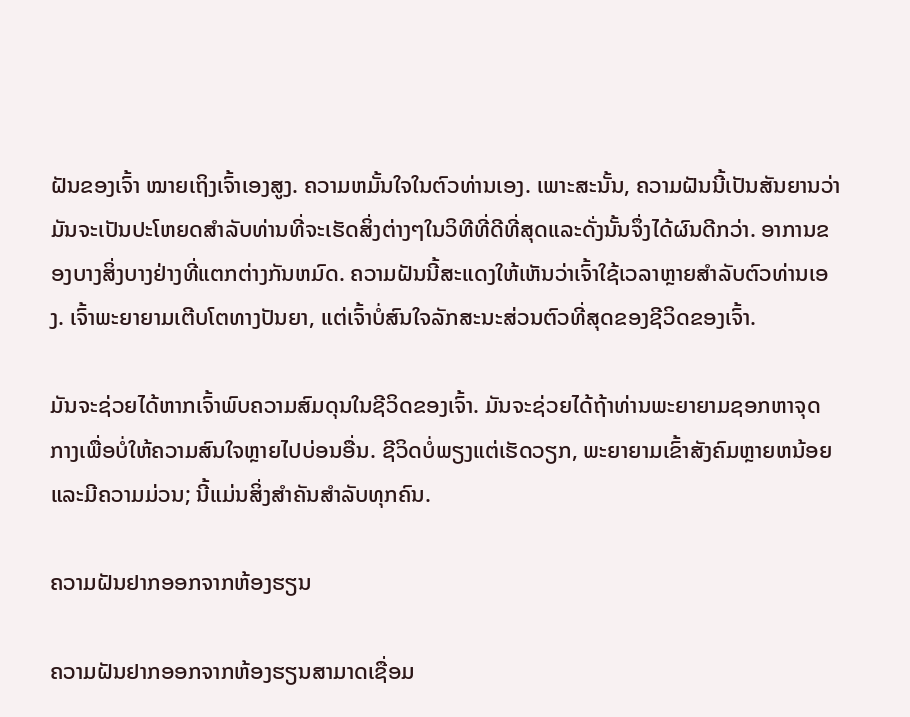ຝັນຂອງເຈົ້າ ໝາຍເຖິງເຈົ້າເອງສູງ. ຄວາມຫມັ້ນໃຈໃນຕົວທ່ານເອງ. ເພາະສະນັ້ນ, ຄວາມຝັນນີ້ເປັນສັນຍານວ່າມັນຈະເປັນປະໂຫຍດສໍາລັບທ່ານທີ່ຈະເຮັດສິ່ງຕ່າງໆໃນວິທີທີ່ດີທີ່ສຸດແລະດັ່ງນັ້ນຈຶ່ງໄດ້ຜົນດີກວ່າ. ອາການຂອງບາງສິ່ງບາງຢ່າງທີ່ແຕກຕ່າງກັນຫມົດ. ຄວາມຝັນນີ້ສະແດງໃຫ້ເຫັນວ່າເຈົ້າໃຊ້ເວລາຫຼາຍສໍາລັບຕົວທ່ານເອງ. ເຈົ້າພະຍາຍາມເຕີບໂຕທາງປັນຍາ, ແຕ່ເຈົ້າບໍ່ສົນໃຈລັກສະນະສ່ວນຕົວທີ່ສຸດຂອງຊີວິດຂອງເຈົ້າ.

ມັນຈະຊ່ວຍໄດ້ຫາກເຈົ້າພົບຄວາມສົມດຸນໃນຊີວິດຂອງເຈົ້າ. ມັນຈະຊ່ວຍໄດ້ຖ້າທ່ານພະຍາຍາມຊອກຫາຈຸດກາງເພື່ອບໍ່ໃຫ້ຄວາມສົນໃຈຫຼາຍໄປບ່ອນອື່ນ. ຊີວິດບໍ່ພຽງແຕ່ເຮັດວຽກ, ພະຍາຍາມເຂົ້າສັງຄົມຫຼາຍຫນ້ອຍແລະມີຄວາມມ່ວນ; ນີ້ແມ່ນສິ່ງສຳຄັນສຳລັບທຸກຄົນ.

ຄວາມຝັນຢາກອອກຈາກຫ້ອງຮຽນ

ຄວາມຝັນຢາກອອກຈາກຫ້ອງຮຽນສາມາດເຊື່ອມ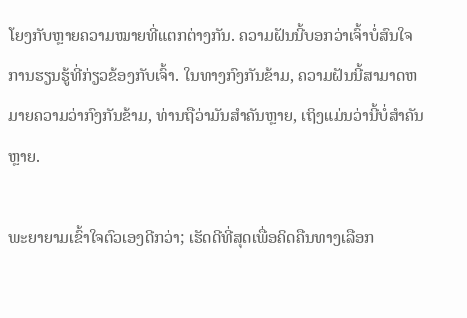ໂຍງກັບຫຼາຍຄວາມໝາຍທີ່ແຕກຕ່າງກັນ. ຄວາມຝັນນີ້ບອກວ່າເຈົ້າບໍ່ສົນໃຈການຮຽນຮູ້ທີ່ກ່ຽວຂ້ອງກັບເຈົ້າ. ໃນທາງກົງກັນຂ້າມ, ຄວາມຝັນນີ້ສາມາດຫມາຍຄວາມວ່າກົງກັນຂ້າມ, ທ່ານຖືວ່າມັນສໍາຄັນຫຼາຍ, ເຖິງແມ່ນວ່ານີ້ບໍ່ສໍາຄັນຫຼາຍ.

ພະຍາຍາມເຂົ້າໃຈຕົວເອງດີກວ່າ; ເຮັດດີທີ່ສຸດເພື່ອຄິດຄືນທາງເລືອກ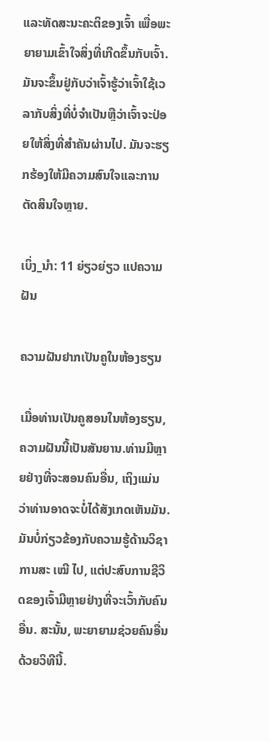ແລະທັດສະນະຄະຕິຂອງເຈົ້າ ເພື່ອພະຍາຍາມເຂົ້າໃຈສິ່ງທີ່ເກີດຂຶ້ນກັບເຈົ້າ. ມັນຈະຂຶ້ນຢູ່ກັບວ່າເຈົ້າຮູ້ວ່າເຈົ້າໃຊ້ເວລາກັບສິ່ງທີ່ບໍ່ຈໍາເປັນຫຼືວ່າເຈົ້າຈະປ່ອຍໃຫ້ສິ່ງທີ່ສໍາຄັນຜ່ານໄປ. ມັນຈະຮຽກຮ້ອງໃຫ້ມີຄວາມສົນໃຈແລະການຕັດສິນໃຈຫຼາຍ.

ເບິ່ງ_ນຳ: 11 ຍ່ຽວຍ່ຽວ ແປຄວາມຝັນ

ຄວາມຝັນຢາກເປັນຄູໃນຫ້ອງຮຽນ

ເມື່ອທ່ານເປັນຄູສອນໃນຫ້ອງຮຽນ, ຄວາມຝັນນີ້ເປັນສັນຍານ.ທ່ານມີຫຼາຍຢ່າງທີ່ຈະສອນຄົນອື່ນ, ເຖິງແມ່ນວ່າທ່ານອາດຈະບໍ່ໄດ້ສັງເກດເຫັນມັນ. ມັນບໍ່ກ່ຽວຂ້ອງກັບຄວາມຮູ້ດ້ານວິຊາການສະ ເໝີ ໄປ, ແຕ່ປະສົບການຊີວິດຂອງເຈົ້າມີຫຼາຍຢ່າງທີ່ຈະເວົ້າກັບຄົນອື່ນ. ສະນັ້ນ, ພະຍາຍາມຊ່ວຍຄົນອື່ນດ້ວຍວິທີນີ້.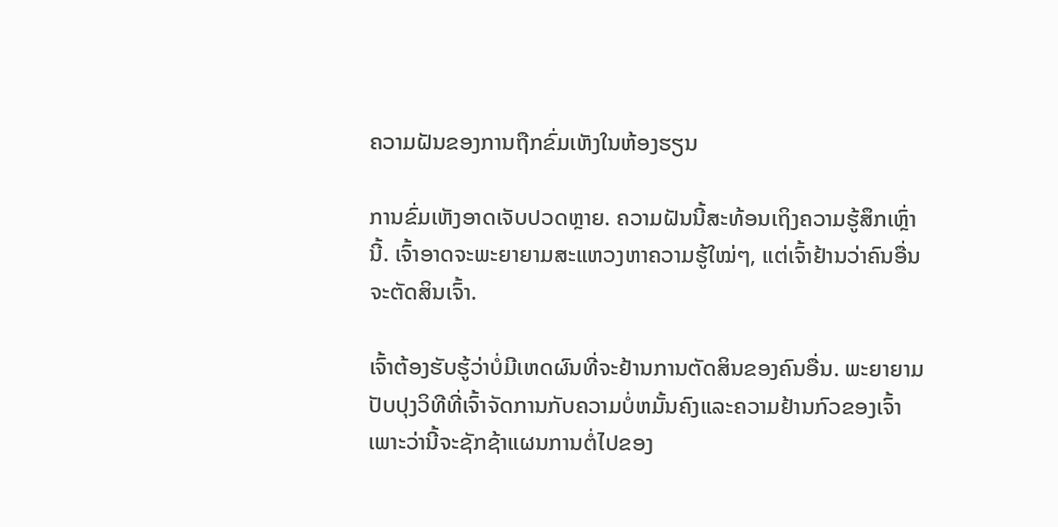ຄວາມຝັນຂອງການຖືກຂົ່ມເຫັງໃນຫ້ອງຮຽນ

ການຂົ່ມເຫັງອາດເຈັບປວດຫຼາຍ. ຄວາມຝັນນີ້ສະທ້ອນເຖິງຄວາມຮູ້ສຶກເຫຼົ່ານີ້. ເຈົ້າອາດຈະພະຍາຍາມສະແຫວງຫາຄວາມຮູ້ໃໝ່ໆ, ແຕ່ເຈົ້າຢ້ານວ່າຄົນອື່ນຈະຕັດສິນເຈົ້າ.

ເຈົ້າຕ້ອງຮັບຮູ້ວ່າບໍ່ມີເຫດຜົນທີ່ຈະຢ້ານການຕັດສິນຂອງຄົນອື່ນ. ພະຍາຍາມປັບປຸງວິທີທີ່ເຈົ້າຈັດການກັບຄວາມບໍ່ຫມັ້ນຄົງແລະຄວາມຢ້ານກົວຂອງເຈົ້າເພາະວ່ານີ້ຈະຊັກຊ້າແຜນການຕໍ່ໄປຂອງ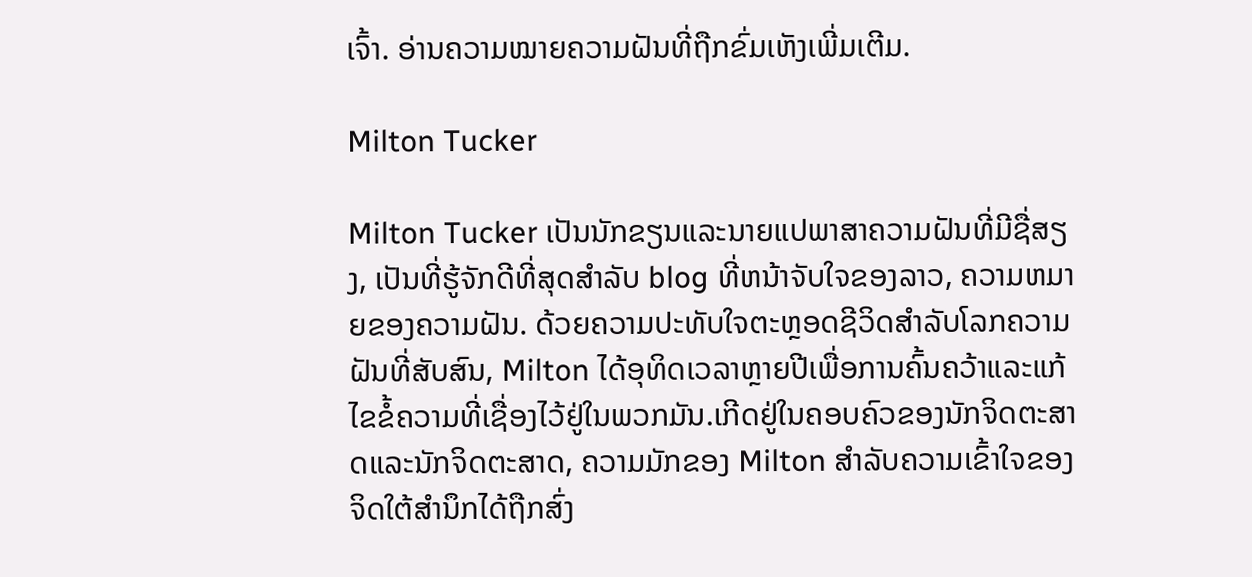ເຈົ້າ. ອ່ານຄວາມໝາຍຄວາມຝັນທີ່ຖືກຂົ່ມເຫັງເພີ່ມເຕີມ.

Milton Tucker

Milton Tucker ເປັນນັກຂຽນແລະນາຍແປພາສາຄວາມຝັນທີ່ມີຊື່ສຽງ, ເປັນທີ່ຮູ້ຈັກດີທີ່ສຸດສໍາລັບ blog ທີ່ຫນ້າຈັບໃຈຂອງລາວ, ຄວາມຫມາຍຂອງຄວາມຝັນ. ດ້ວຍຄວາມປະທັບໃຈຕະຫຼອດຊີວິດສໍາລັບໂລກຄວາມຝັນທີ່ສັບສົນ, Milton ໄດ້ອຸທິດເວລາຫຼາຍປີເພື່ອການຄົ້ນຄວ້າແລະແກ້ໄຂຂໍ້ຄວາມທີ່ເຊື່ອງໄວ້ຢູ່ໃນພວກມັນ.ເກີດຢູ່ໃນຄອບຄົວຂອງນັກຈິດຕະສາດແລະນັກຈິດຕະສາດ, ຄວາມມັກຂອງ Milton ສໍາລັບຄວາມເຂົ້າໃຈຂອງຈິດໃຕ້ສໍານຶກໄດ້ຖືກສົ່ງ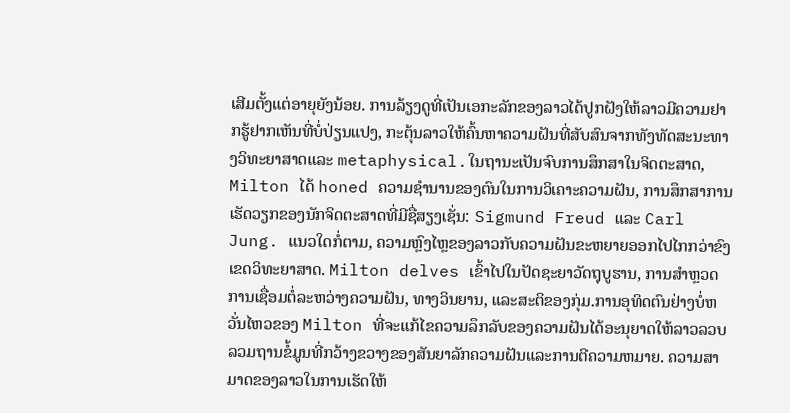ເສີມຕັ້ງແຕ່ອາຍຸຍັງນ້ອຍ. ການລ້ຽງດູທີ່ເປັນເອກະລັກຂອງລາວໄດ້ປູກຝັງໃຫ້ລາວມີຄວາມຢາກຮູ້ຢາກເຫັນທີ່ບໍ່ປ່ຽນແປງ, ກະຕຸ້ນລາວໃຫ້ຄົ້ນຫາຄວາມຝັນທີ່ສັບສົນຈາກທັງທັດສະນະທາງວິທະຍາສາດແລະ metaphysical.ໃນຖານະເປັນຈົບການສຶກສາໃນຈິດຕະສາດ, Milton ໄດ້ honed ຄວາມຊໍານານຂອງຕົນໃນການວິເຄາະຄວາມຝັນ, ການສຶກສາການເຮັດວຽກຂອງນັກຈິດຕະສາດທີ່ມີຊື່ສຽງເຊັ່ນ: Sigmund Freud ແລະ Carl Jung. ແນວໃດກໍ່ຕາມ, ຄວາມຫຼົງໄຫຼຂອງລາວກັບຄວາມຝັນຂະຫຍາຍອອກໄປໄກກວ່າຂົງເຂດວິທະຍາສາດ. Milton delves ເຂົ້າໄປໃນປັດຊະຍາວັດຖຸບູຮານ, ການສໍາຫຼວດການເຊື່ອມຕໍ່ລະຫວ່າງຄວາມຝັນ, ທາງວິນຍານ, ແລະສະຕິຂອງກຸ່ມ.ການອຸທິດຕົນຢ່າງບໍ່ຫວັ່ນໄຫວຂອງ Milton ທີ່ຈະແກ້ໄຂຄວາມລຶກລັບຂອງຄວາມຝັນໄດ້ອະນຸຍາດໃຫ້ລາວລວບລວມຖານຂໍ້ມູນທີ່ກວ້າງຂວາງຂອງສັນຍາລັກຄວາມຝັນແລະການຕີຄວາມຫມາຍ. ຄວາມສາມາດຂອງລາວໃນການເຮັດໃຫ້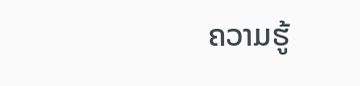ຄວາມຮູ້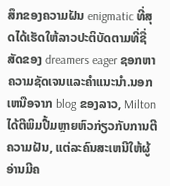ສຶກຂອງຄວາມຝັນ enigmatic ທີ່ສຸດໄດ້ເຮັດໃຫ້ລາວປະຕິບັດຕາມທີ່ຊື່ສັດຂອງ dreamers eager ຊອກຫາຄວາມຊັດເຈນແລະຄໍາແນະນໍາ.ນອກເຫນືອຈາກ blog ຂອງລາວ, Milton ໄດ້ຕີພິມປື້ມຫຼາຍຫົວກ່ຽວກັບການຕີຄວາມຝັນ, ແຕ່ລະຄົນສະເຫນີໃຫ້ຜູ້ອ່ານມີຄ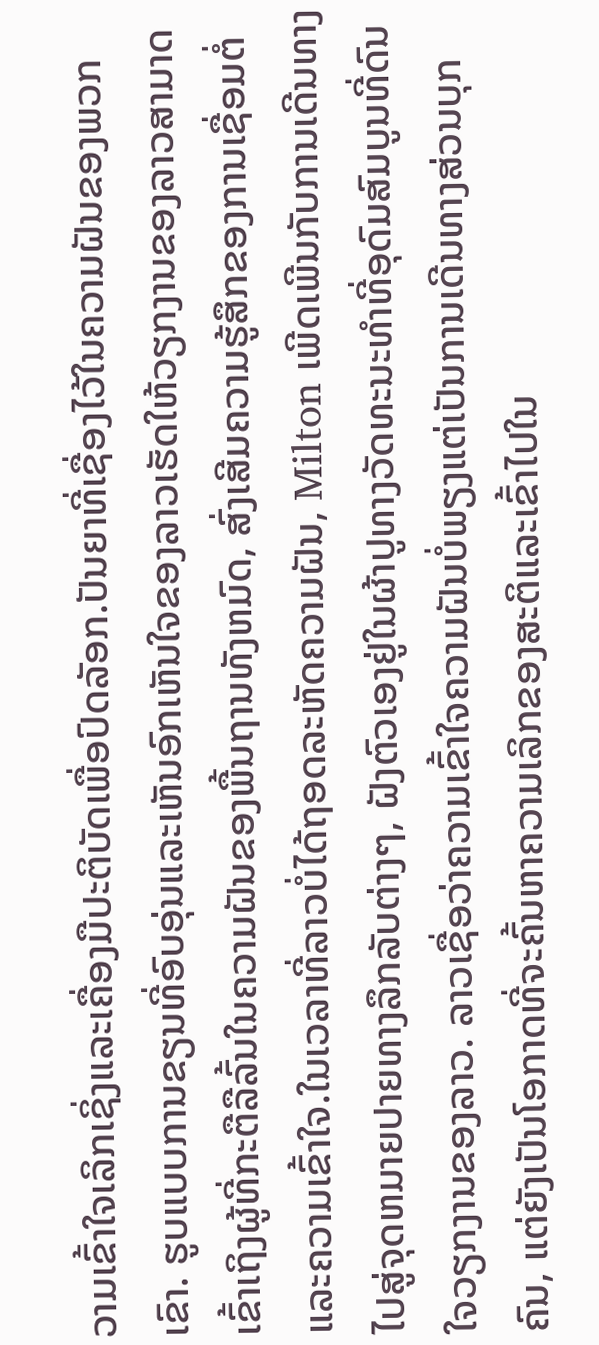ວາມເຂົ້າໃຈເລິກເຊິ່ງແລະເຄື່ອງມືປະຕິບັດເພື່ອປົດລັອກ.ປັນຍາທີ່ເຊື່ອງໄວ້ໃນຄວາມຝັນຂອງພວກເຂົາ. ຮູບແບບການຂຽນທີ່ອົບອຸ່ນແລະເຫັນອົກເຫັນໃຈຂອງລາວເຮັດໃຫ້ວຽກງານຂອງລາວສາມາດເຂົ້າເຖິງຜູ້ທີ່ກະຕືລືລົ້ນໃນຄວາມຝັນຂອງພື້ນຖານທັງຫມົດ, ສົ່ງເສີມຄວາມຮູ້ສຶກຂອງການເຊື່ອມຕໍ່ແລະຄວາມເຂົ້າໃຈ.ໃນເວລາທີ່ລາວບໍ່ໄດ້ຖອດລະຫັດຄວາມຝັນ, Milton ເພີດເພີນກັບການເດີນທາງໄປສູ່ຈຸດຫມາຍປາຍທາງລຶກລັບຕ່າງໆ, ຝັງຕົວເອງຢູ່ໃນຜ້າປູທາງວັດທະນະທໍາທີ່ອຸດົມສົມບູນທີ່ດົນໃຈວຽກງານຂອງລາວ. ລາວເຊື່ອວ່າຄວາມເຂົ້າໃຈຄວາມຝັນບໍ່ພຽງແຕ່ເປັນການເດີນທາງສ່ວນບຸກຄົນ, ແຕ່ຍັງເປັນໂອກາດທີ່ຈະຄົ້ນຫາຄວາມເລິກຂອງສະຕິແລະເຂົ້າໄປໃນ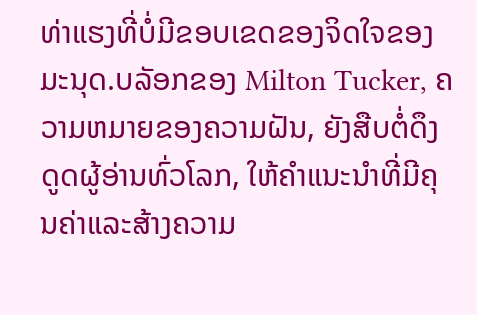ທ່າແຮງທີ່ບໍ່ມີຂອບເຂດຂອງຈິດໃຈຂອງມະນຸດ.ບລັອກຂອງ Milton Tucker, ຄວາມຫມາຍຂອງຄວາມຝັນ, ຍັງສືບຕໍ່ດຶງດູດຜູ້ອ່ານທົ່ວໂລກ, ໃຫ້ຄໍາແນະນໍາທີ່ມີຄຸນຄ່າແລະສ້າງຄວາມ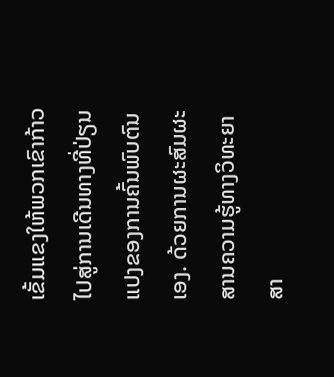ເຂັ້ມແຂງໃຫ້ພວກເຂົາກ້າວໄປສູ່ການເດີນທາງທີ່ປ່ຽນແປງຂອງການຄົ້ນພົບຕົນເອງ. ດ້ວຍການຜະສົມຜະສານຄວາມຮູ້ທາງວິທະຍາສາ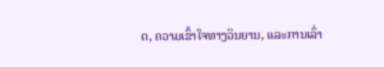ດ, ຄວາມເຂົ້າໃຈທາງວິນຍານ, ແລະການເລົ່າ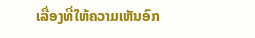ເລື່ອງທີ່ໃຫ້ຄວາມເຫັນອົກ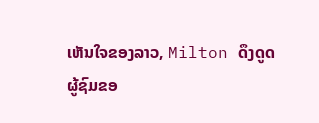ເຫັນໃຈຂອງລາວ, Milton ດຶງດູດຜູ້ຊົມຂອ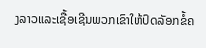ງລາວແລະເຊື້ອເຊີນພວກເຂົາໃຫ້ປົດລັອກຂໍ້ຄ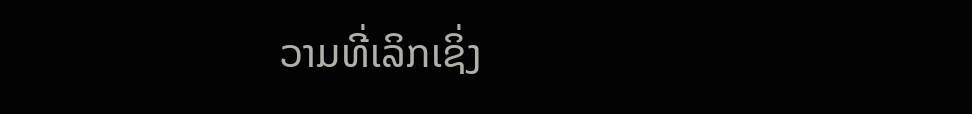ວາມທີ່ເລິກເຊິ່ງ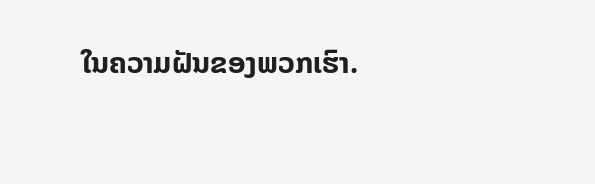ໃນຄວາມຝັນຂອງພວກເຮົາ.